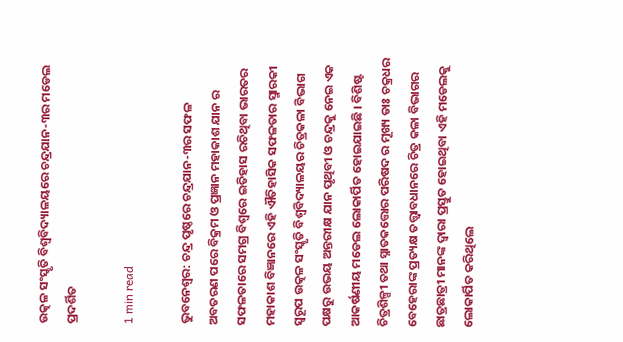ଉତ୍କଳ ସଂସ୍କୃତି ବିଶ୍ୱବିଦ୍ୟାଳୟରେ ଚନ୍ଦ୍ରଯାନ-୩ର ମଡେଲ ପ୍ରଦର୍ଶିତ

1 min read

ଭୁବନେଶ୍ବର: ଚନ୍ଦ୍ର ପୃଷ୍ଠରେ ଚନ୍ଦ୍ରଯାନ-୩ର ସଫଳ ଅବତରଣ ପରେ ବିକ୍ରମ ଓ ପ୍ରଜ୍ଞାନ ମହାକାଶ ଯାନ ର ସଫଳତାରେ ସମଗ୍ର ବିଶ୍ୱରେ ଇତିହାସ ରଚିଥିବା ଭାରତର ମହାକାଶ ବିଜ୍ଞାନରେ ଏହି ଐତିହାସିକ ସଫଳତାର ସ୍ମାରକୀ ସ୍ଵରୂପ ଉତ୍କଳ ସଂସ୍କୃତି ବିଶ୍ୱବିଦ୍ୟାଳୟର ଚିତ୍ରକଳା ବିଭାଗ ପକ୍ଷରୁ ଉଭୟ ଅନ୍ତରୀକ୍ଷ ଯାନ ପୃଥିବୀ ଓ ଚନ୍ଦ୍ରକୁ ନେଇ ଏକ ଆକର୍ଷଣୀୟ ମଡେଲ ଲୋକାର୍ପିତ ହୋଇଯାଇଛି । ବିଶିଷ୍ଟ ଚିତ୍ରଶିଳ୍ପୀ ତଥା ସ୍ନାତକତ୍ତୋର ପରିଷଦ ର ମୂଖ୍ୟ ଡାଃ ଚକ୍ରଧର ବେହେରାଙ୍କ ପ୍ରତ୍ୟକ୍ଷ ତତ୍ତ୍ଵାବଧାନରେ ଚିତ୍ର କଳା ବିଭାଗର ଛାତ୍ରଛାତ୍ରୀ ମାନଙ୍କ ଦ୍ଵାରା ପ୍ରସ୍ତୁତ ହୋଇଥିବା ଏହି ମଡେଲକୁ ଲୋକାର୍ପିତ କରିଥିଲେ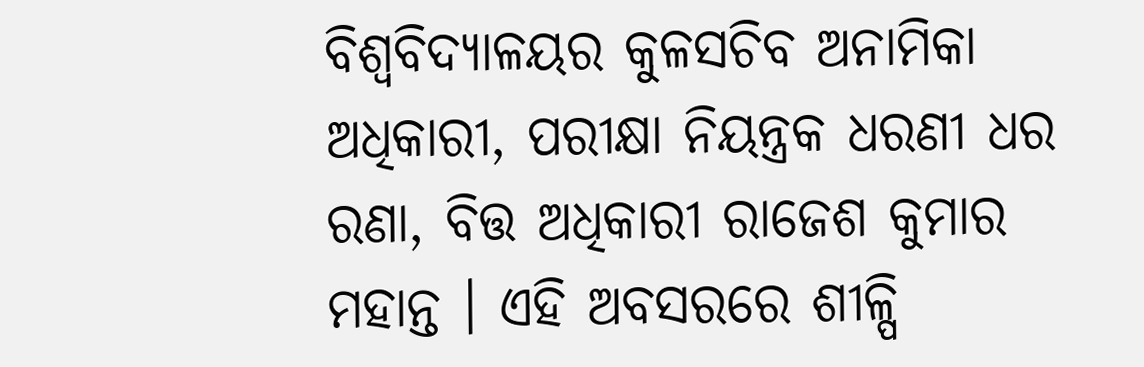ବିଶ୍ୱବିଦ୍ୟାଳୟର କୁଳସଚିବ ଅନାମିକା ଅଧିକାରୀ, ପରୀକ୍ଷା ନିୟନ୍ତ୍ରକ ଧରଣୀ ଧର ରଣା, ବିତ୍ତ ଅଧିକାରୀ ରାଜେଶ କୁମାର ମହାନ୍ତ । ଏହି ଅବସରରେ ଶୀଳ୍ପି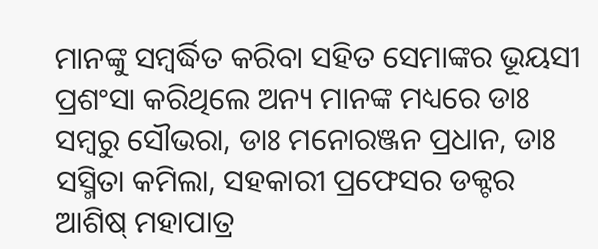ମାନଙ୍କୁ ସମ୍ବର୍ଦ୍ଧିତ କରିବା ସହିତ ସେମାଙ୍କର ଭୂୟସୀ ପ୍ରଶଂସା କରିଥିଲେ ଅନ୍ୟ ମାନଙ୍କ ମଧ୍ୟରେ ଡାଃ ସମ୍ବରୁ ସୌଭରା, ଡାଃ ମନୋରଞ୍ଜନ ପ୍ରଧାନ, ଡାଃ ସସ୍ମିତା କମିଲା, ସହକାରୀ ପ୍ରଫେସର ଡକ୍ଟର ଆଶିଷ୍ ମହାପାତ୍ର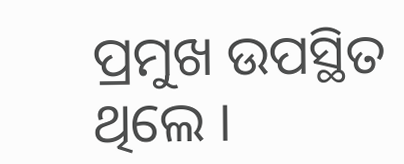ପ୍ରମୁଖ ଉପସ୍ଥିତ ଥିଲେ ।